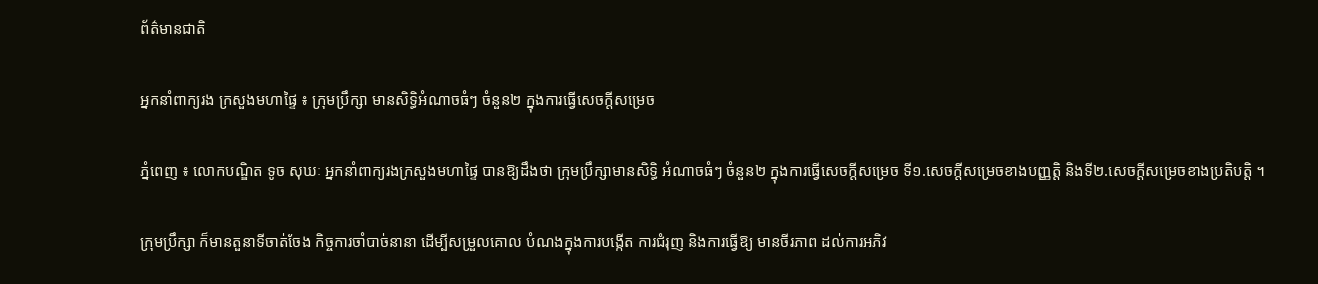ព័ត៌មានជាតិ

អ្នកនាំពាក្យរង ក្រសួងមហាផ្ទៃ ៖ ក្រុមប្រឹក្សា មានសិទ្ធិអំណាចធំៗ ចំនួន២ ក្នុងការធ្វើសេចក្ដីសម្រេច

ភ្នំពេញ ៖ លោកបណ្ឌិត ទូច សុឃៈ អ្នកនាំពាក្យរងក្រសួងមហាផ្ទៃ បានឱ្យដឹងថា ក្រុមប្រឹក្សាមានសិទ្ធិ អំណាចធំៗ ចំនួន២ ក្នុងការធ្វើសេចក្ដីសម្រេច ទី១.សេចក្ដីសម្រេចខាងបញ្ញត្តិ និងទី២.សេចក្ដីសម្រេចខាងប្រតិបត្តិ ។

ក្រុមប្រឹក្សា ក៏មានតួនាទីចាត់ចែង កិច្ចការចាំបាច់នានា ដើម្បីសម្រួលគោល បំណងក្នុងការបង្កើត ការជំរុញ និងការធ្វើឱ្យ មានចីរភាព ដល់ការអភិវ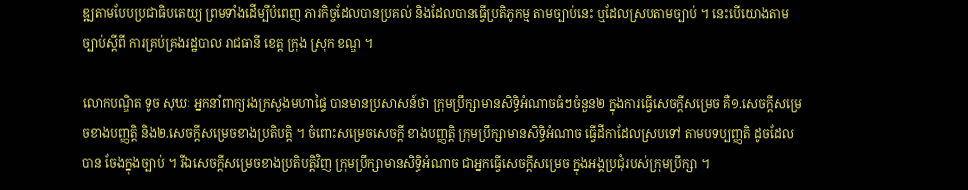ឌ្ឍតាមបែបប្រជាធិបតេយ្យ ព្រមទាំងដើម្បីបំពេញ ភារកិច្ចដែលបានប្រគល់ និងដែលបានធ្វើប្រតិភូកម្ម តាមច្បាប់នេះ ឬដែលស្របតាមច្បាប់ ។ នេះបើយោងតាមច្បាប់ស្ដីពី ការគ្រប់គ្រងរដ្ឋបាល រាជធានី ខេត្ត ក្រុង ស្រុក ខណ្ឌ ។

លោកបណ្ឌិត ទូច សុឃៈ អ្នកនាំពាក្យរងក្រសួងមហាផ្ទៃ បានមានប្រសាសន៍ថា ក្រុមប្រឹក្សាមានសិទ្ធិអំណាចធំៗចំនួន២ ក្នុងការធ្វើសេចក្ដីសម្រេច គឺ១.សេចក្ដីសម្រេចខាងបញ្ញត្តិ និង២.សេចក្ដីសម្រេចខាងប្រតិបត្តិ ។ ចំពោះសម្រេចសេចក្ដី ខាងបញ្ញត្តិ ក្រុមប្រឹក្សាមានសិទ្ធិអំណាច ធ្វើដីកាដែលស្របទៅ តាមបទប្បញ្ញតិ ដូចដែលបាន ចែងក្នុងច្បាប់ ។ រីឯសេចក្ដីសម្រេចខាងប្រតិបត្តិវិញ ក្រុមប្រឹក្សាមានសិទ្ធិអំណាច ជាអ្នកធ្វើសេចក្ដីសម្រេច ក្នុងអង្គប្រជុំរបស់ក្រុមប្រឹក្សា ។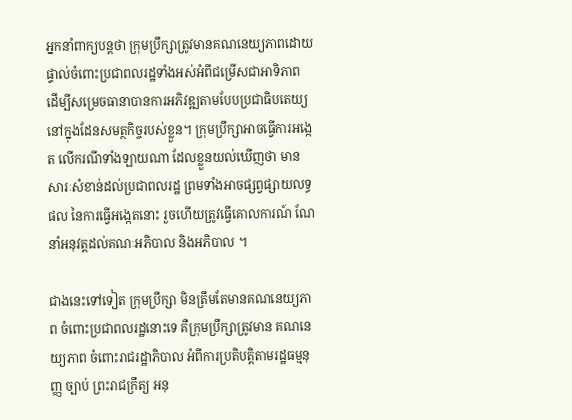អ្នកនាំពាក្យបន្តថា ក្រុមប្រឹក្សាត្រូវមានគណនេយ្យភាពដោយផ្ទាល់ចំពោះប្រជាពលរដ្ឋទាំងអស់អំពីជម្រើសជាអាទិភាព ដើម្បីសម្រេចធានាបានការអភិវឌ្ឍតាមបែបប្រជាធិបតេយ្យនៅក្នុងដែនសមត្ថកិច្ចរបស់ខ្លួន។ ក្រុមប្រឹក្សាអាចធ្វើការអង្កេត លើករណីទាំងឡាយណា ដែលខ្លួនយល់ឃើញថា មានសារៈសំខាន់ដល់ប្រជាពលរដ្ឋ ព្រមទាំងអាចផ្សព្វផ្សាយលទ្ធផល នៃការធ្វើអង្កេតនោះ រួចហើយត្រូវធ្វើគោលការណ៍ ណែនាំអនុវត្តដល់គណៈអភិបាល និងអភិបាល ។

ជាងនេះទៅទៀត ក្រុមប្រឹក្សា មិនត្រឹមតែមានគណនេយ្យភាព ចំពោះប្រជាពលរដ្ឋនោះទេ គឺក្រុមប្រឹក្សាត្រូវមាន គណនេយ្យភាព ចំពោះរាជរដ្ឋាភិបាល អំពីការប្រតិបត្តិតាមរដ្ឋធម្មនុញ្ញ ច្បាប់ ព្រះរាជក្រឹត្យ អនុ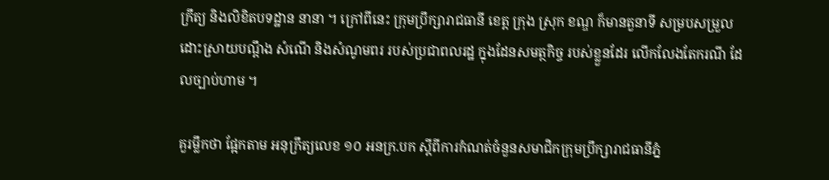ក្រឹត្យ និងលិខិតបទដ្ឋាន នានា ។ ក្រៅពីនេះ ក្រុមប្រឹក្សារាជធានី ខេត្ត ក្រុង ស្រុក ខណ្ឌ ក៏មានតួនាទី សម្របសម្រួល ដោះស្រាយបណ្ដឹង សំណើ និងសំណូមពរ របស់ប្រជាពលរដ្ឋ ក្នុងដែនសមត្ថកិច្ច របស់ខ្លួនដែរ លើកលែងតែករណី ដែលច្បាប់ហាម ។

គួរម្លឹកថា ផ្អែកតាម អនុក្រឹត្យលេខ ១០ អនក្រ.បក ស្តីពីការកំណត់ចំនួនសមាជិកក្រុមប្រឹក្សារាជធានីភ្នំ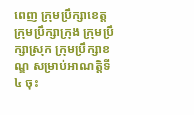ពេញ ក្រុមប្រឹក្សាខេត្ត ក្រុមប្រឹក្សាក្រុង ក្រុមប្រឹក្សាស្រុក ក្រុមប្រឹក្សាខណ្ឌ សម្រាប់អាណត្តិទី៤ ចុះ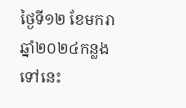ថ្ងៃទី១២ ខែមករា ឆ្នាំ២០២៤កន្លងទៅនេះ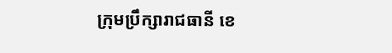ក្រុមប្រឹក្សារាជធានី ខេ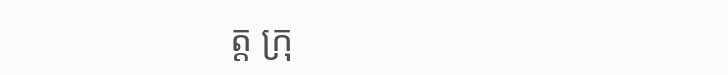ត្ត ក្រុ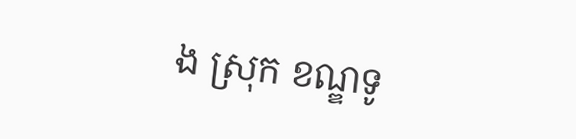ង ស្រុក ខណ្ឌទូ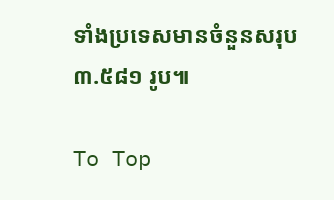ទាំងប្រទេសមានចំនួនសរុប ៣.៥៨១ រូប៕

To Top